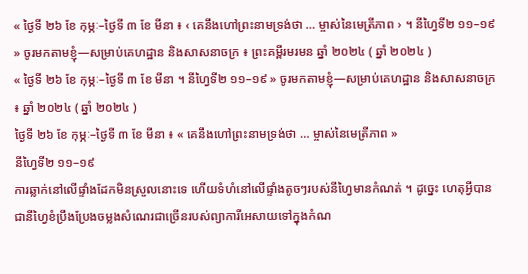« ថ្ងៃទី ២៦ ខែ កុម្ភៈ–ថ្ងៃទី ៣ ខែ មីនា ៖ ‹ គេនឹងហៅព្រះនាមទ្រង់ថា … ម្ចាស់នៃមេត្រីភាព › ។ នីហ្វៃទី២ ១១–១៩ » ចូរមកតាមខ្ញុំ—សម្រាប់គេហដ្ឋាន និងសាសនាចក្រ ៖ ព្រះគម្ពីរមរមន ឆ្នាំ ២០២៤ ( ឆ្នាំ ២០២៤ )
« ថ្ងៃទី ២៦ ខែ កុម្ភៈ–ថ្ងៃទី ៣ ខែ មីនា ។ នីហ្វៃទី២ ១១–១៩ » ចូរមកតាមខ្ញុំ—សម្រាប់គេហដ្ឋាន និងសាសនាចក្រ ៖ ឆ្នាំ ២០២៤ ( ឆ្នាំ ២០២៤ )
ថ្ងៃទី ២៦ ខែ កុម្ភៈ–ថ្ងៃទី ៣ ខែ មីនា ៖ « គេនឹងហៅព្រះនាមទ្រង់ថា … ម្ចាស់នៃមេត្រីភាព »
នីហ្វៃទី២ ១១–១៩
ការឆ្លាក់នៅលើផ្ទាំងដែកមិនស្រួលនោះទេ ហើយទំហំនៅលើផ្ទាំងតូចៗរបស់នីហ្វៃមានកំណត់ ។ ដូច្នេះ ហេតុអ្វីបានជានីហ្វៃខំប្រឹងប្រែងចម្លងសំណេរជាច្រើនរបស់ព្យាការីអេសាយទៅក្នុងកំណ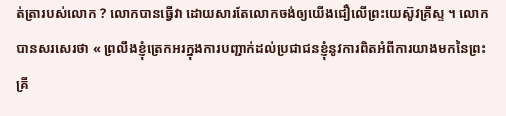ត់ត្រារបស់លោក ? លោកបានធ្វើវា ដោយសារតែលោកចង់ឲ្យយើងជឿលើព្រះយេស៊ូវគ្រីស្ទ ។ លោកបានសរសេរថា « ព្រលឹងខ្ញុំត្រេកអរក្នុងការបញ្ជាក់ដល់ប្រជាជនខ្ញុំនូវការពិតអំពីការយាងមកនៃព្រះគ្រី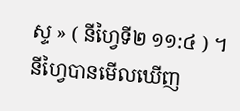ស្ទ » ( នីហ្វៃទី២ ១១:៤ ) ។ នីហ្វៃបានមើលឃើញ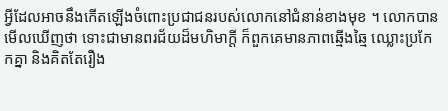អ្វីដែលអាចនឹងកើតឡើងចំពោះប្រជាជនរបស់លោកនៅជំនាន់ខាងមុខ ។ លោកបានមើលឃើញថា ទោះជាមានពរជ័យដ៏មហិមាក្តី ក៏ពួកគេមានភាពឆ្មើងឆ្មៃ ឈ្លោះប្រកែកគ្នា និងគិតតែរឿង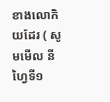ខាងលោកិយដែរ ( សូមមើល នីហ្វៃទី១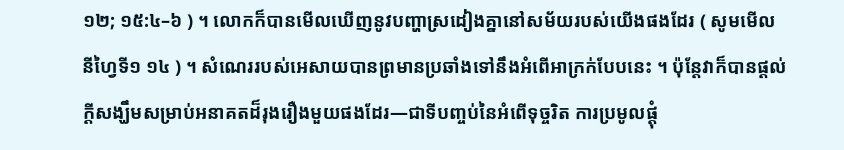១២; ១៥:៤–៦ ) ។ លោកក៏បានមើលឃើញនូវបញ្ហាស្រដៀងគ្នានៅសម័យរបស់យើងផងដែរ ( សូមមើល នីហ្វៃទី១ ១៤ ) ។ សំណេររបស់អេសាយបានព្រមានប្រឆាំងទៅនឹងអំពើអាក្រក់បែបនេះ ។ ប៉ុន្តែវាក៏បានផ្តល់ក្តីសង្ឃឹមសម្រាប់អនាគតដ៏រុងរឿងមួយផងដែរ—ជាទីបញ្ចប់នៃអំពើទុច្ចរិត ការប្រមូលផ្ដុំ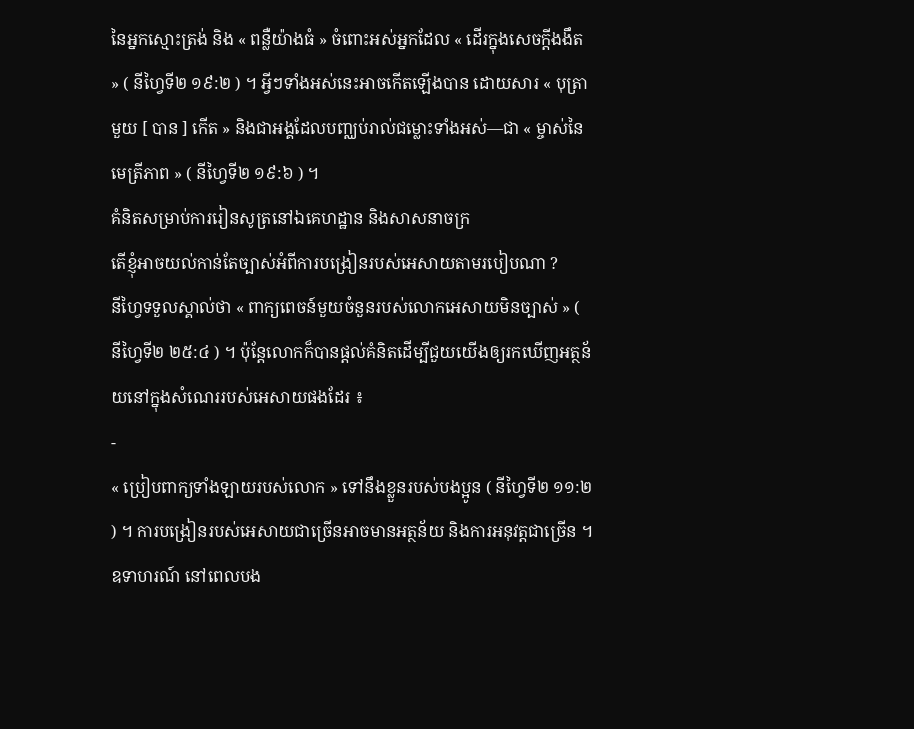នៃអ្នកស្មោះត្រង់ និង « ពន្លឺយ៉ាងធំ » ចំពោះអស់អ្នកដែល « ដើរក្នុងសេចក្តីងងឹត » ( នីហ្វៃទី២ ១៩:២ ) ។ អ្វីៗទាំងអស់នេះអាចកើតឡើងបាន ដោយសារ « បុត្រាមួយ [ បាន ] កើត » និងជាអង្គដែលបញ្ឈប់រាល់ជម្លោះទាំងអស់—ជា « ម្ចាស់នៃមេត្រីភាព » ( នីហ្វៃទី២ ១៩:៦ ) ។
គំនិតសម្រាប់ការរៀនសូត្រនៅឯគេហដ្ឋាន និងសាសនាចក្រ
តើខ្ញុំអាចយល់កាន់តែច្បាស់អំពីការបង្រៀនរបស់អេសាយតាមរបៀបណា ?
នីហ្វៃទទួលស្គាល់ថា « ពាក្យពេចន៍មួយចំនួនរបស់លោកអេសាយមិនច្បាស់ » ( នីហ្វៃទី២ ២៥:៤ ) ។ ប៉ុន្តែលោកក៏បានផ្ដល់គំនិតដើម្បីជួយយើងឲ្យរកឃើញអត្ថន័យនៅក្នុងសំណេររបស់អេសាយផងដែរ ៖
-
« ប្រៀបពាក្យទាំងឡាយរបស់លោក » ទៅនឹងខ្លួនរបស់បងប្អូន ( នីហ្វៃទី២ ១១:២ ) ។ ការបង្រៀនរបស់អេសាយជាច្រើនអាចមានអត្ថន័យ និងការអនុវត្តជាច្រើន ។ ឧទាហរណ៍ នៅពេលបង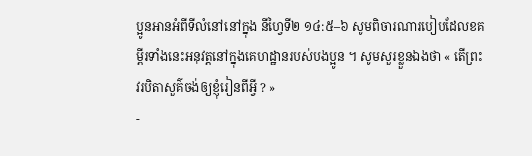ប្អូនអានអំពីទីលំនៅនៅក្នុង នីហ្វៃទី២ ១៤:៥–៦ សូមពិចារណារបៀបដែលខគម្ពីរទាំងនេះអនុវត្តនៅក្នុងគេហដ្ឋានរបស់បងប្អូន ។ សូមសួរខ្លួនឯងថា « តើព្រះវរបិតាសួគ៌ចង់ឲ្យខ្ញុំរៀនពីអ្វី ? »
-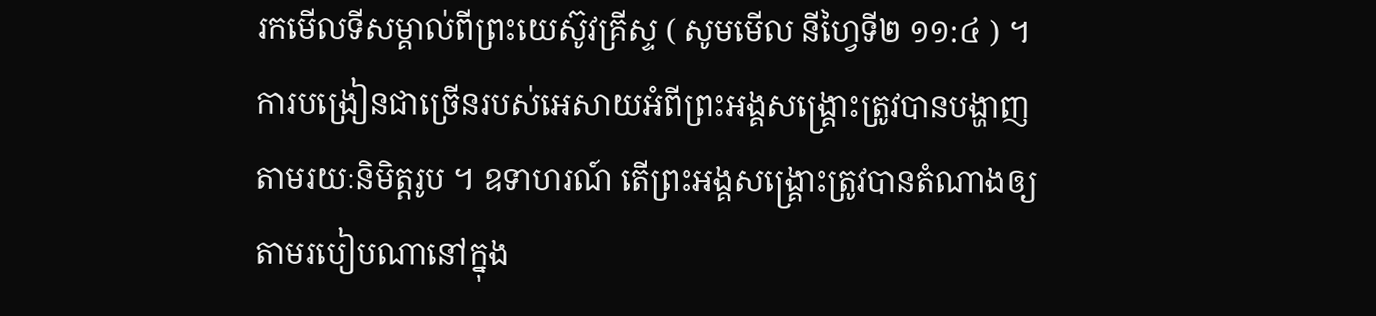រកមើលទីសម្គាល់ពីព្រះយេស៊ូវគ្រីស្ទ ( សូមមើល នីហ្វៃទី២ ១១:៤ ) ។ ការបង្រៀនជាច្រើនរបស់អេសាយអំពីព្រះអង្គសង្គ្រោះត្រូវបានបង្ហាញតាមរយៈនិមិត្តរូប ។ ឧទាហរណ៍ តើព្រះអង្គសង្រ្គោះត្រូវបានតំណាងឲ្យតាមរបៀបណានៅក្នុង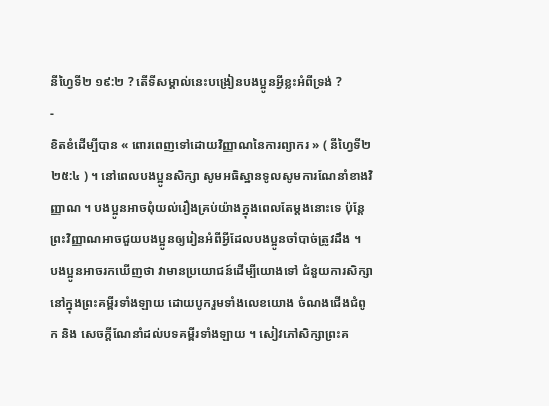នីហ្វៃទី២ ១៩:២ ? តើទីសម្គាល់នេះបង្រៀនបងប្អូនអ្វីខ្លះអំពីទ្រង់ ?
-
ខិតខំដើម្បីបាន « ពោរពេញទៅដោយវិញ្ញាណនៃការព្យាករ » ( នីហ្វៃទី២ ២៥:៤ ) ។ នៅពេលបងប្អូនសិក្សា សូមអធិស្ឋានទូលសូមការណែនាំខាងវិញ្ញាណ ។ បងប្អូនអាចពុំយល់រឿងគ្រប់យ៉ាងក្នុងពេលតែម្ដងនោះទេ ប៉ុន្តែព្រះវិញ្ញាណអាចជួយបងប្អូនឲ្យរៀនអំពីអ្វីដែលបងប្អូនចាំបាច់ត្រូវដឹង ។
បងប្អូនអាចរកឃើញថា វាមានប្រយោជន៍ដើម្បីយោងទៅ ជំនួយការសិក្សា នៅក្នុងព្រះគម្ពីរទាំងឡាយ ដោយបូករួមទាំងលេខយោង ចំណងជើងជំពូក និង សេចក្ដីណែនាំដល់បទគម្ពីរទាំងឡាយ ។ សៀវភៅសិក្សាព្រះគ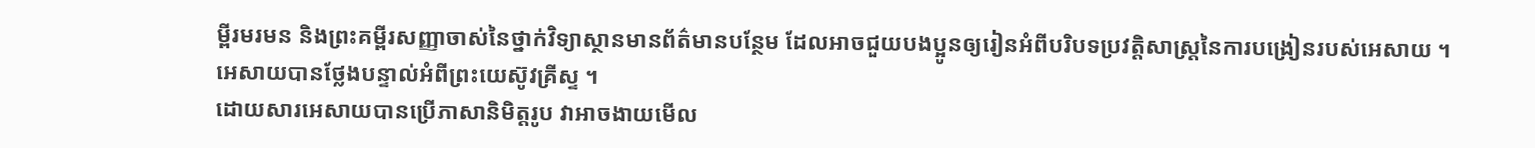ម្ពីរមរមន និងព្រះគម្ពីរសញ្ញាចាស់នៃថ្នាក់វិទ្យាស្ថានមានព័ត៌មានបន្ថែម ដែលអាចជួយបងប្អូនឲ្យរៀនអំពីបរិបទប្រវត្តិសាស្រ្តនៃការបង្រៀនរបស់អេសាយ ។
អេសាយបានថ្លែងបន្ទាល់អំពីព្រះយេស៊ូវគ្រីស្ទ ។
ដោយសារអេសាយបានប្រើភាសានិមិត្តរូប វាអាចងាយមើល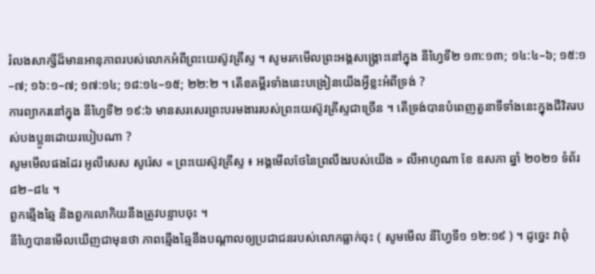រំលងសាក្សីដ៏មានអានុភាពរបស់លោកអំពីព្រះយេស៊ូវគ្រីស្ទ ។ សូមរកមើលព្រះអង្គសង្រ្គោះនៅក្នុង នីហ្វៃទី២ ១៣:១៣; ១៤:៤–៦; ១៥:១–៧; ១៦:១–៧; ១៧:១៤; ១៨:១៤–១៥; ២២:២ ។ តើខគម្ពីរទាំងនេះបង្រៀនយើងអ្វីខ្លះអំពីទ្រង់ ?
ការព្យាករនៅក្នុង នីហ្វៃទី២ ១៩:៦ មានសរសេរព្រះបរមងាររបស់ព្រះយេស៊ូវគ្រីស្ទជាច្រើន ។ តើទ្រង់បានបំពេញតួនាទីទាំងនេះក្នុងជីវិតរបស់បងប្អូនដោយរបៀបណា ?
សូមមើលផងដែរ អូលីសេស សូរ៉េស « ព្រះយេស៊ូវគ្រីស្ទ ៖ អង្គមើលថែនៃព្រលឹងរបស់យើង » លីអាហូណា ខែ ឧសភា ឆ្នាំ ២០២១ ទំព័រ ៨២–៨៤ ។
ពួកឆ្មើងឆ្មៃ និងពួកលោកិយនឹងត្រូវបន្ទាបចុះ ។
នីហ្វៃបានមើលឃើញជាមុនថា ភាពឆ្មើងឆ្មៃនឹងបណ្ដាលឲ្យប្រជាជនរបស់លោកធ្លាក់ចុះ ( សូមមើល នីហ្វៃទី១ ១២:១៩ ) ។ ដូច្នេះ វាពុំ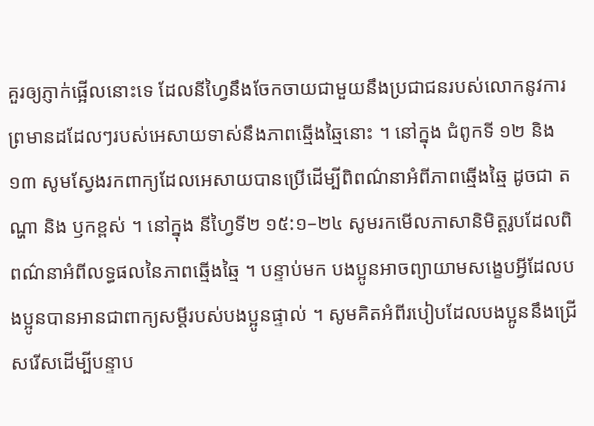គួរឲ្យភ្ញាក់ផ្អើលនោះទេ ដែលនីហ្វៃនឹងចែកចាយជាមួយនឹងប្រជាជនរបស់លោកនូវការព្រមានដដែលៗរបស់អេសាយទាស់នឹងភាពឆ្មើងឆ្មៃនោះ ។ នៅក្នុង ជំពូកទី ១២ និង ១៣ សូមស្វែងរកពាក្យដែលអេសាយបានប្រើដើម្បីពិពណ៌នាអំពីភាពឆ្មើងឆ្មៃ ដូចជា តណ្ហា និង ឫកខ្ពស់ ។ នៅក្នុង នីហ្វៃទី២ ១៥:១–២៤ សូមរកមើលភាសានិមិត្តរូបដែលពិពណ៌នាអំពីលទ្ធផលនៃភាពឆ្មើងឆ្មៃ ។ បន្ទាប់មក បងប្អូនអាចព្យាយាមសង្ខេបអ្វីដែលបងប្អូនបានអានជាពាក្យសម្តីរបស់បងប្អូនផ្ទាល់ ។ សូមគិតអំពីរបៀបដែលបងប្អូននឹងជ្រើសរើសដើម្បីបន្ទាប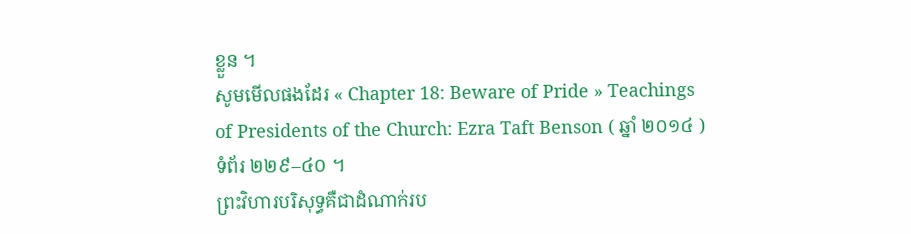ខ្លួន ។
សូមមើលផងដែរ « Chapter 18: Beware of Pride » Teachings of Presidents of the Church: Ezra Taft Benson ( ឆ្នាំ ២០១៤ ) ទំព័រ ២២៩–៤០ ។
ព្រះវិហារបរិសុទ្ធគឺជាដំណាក់រប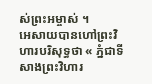ស់ព្រះអម្ចាស់ ។
អេសាយបានហៅព្រះវិហារបរិសុទ្ធថា « ភ្នំជាទីសាងព្រះវិហារ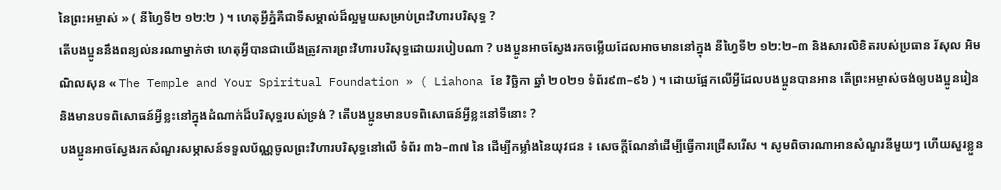នៃព្រះអម្ចាស់ » ( នីហ្វៃទី២ ១២:២ ) ។ ហេតុអ្វីភ្នំគឺជាទីសម្គាល់ដ៏ល្អមួយសម្រាប់ព្រះវិហារបរិសុទ្ធ ?
តើបងប្អូននឹងពន្យល់នរណាម្នាក់ថា ហេតុអ្វីបានជាយើងត្រូវការព្រះវិហារបរិសុទ្ធដោយរបៀបណា ? បងប្អូនអាចស្វែងរកចម្លើយដែលអាចមាននៅក្នុង នីហ្វៃទី២ ១២:២–៣ និងសារលិខិតរបស់ប្រធាន រ័សុល អិម ណិលសុន « The Temple and Your Spiritual Foundation » ( Liahona ខែ វិច្ឆិកា ឆ្នាំ ២០២១ ទំព័រ៩៣–៩៦ ) ។ ដោយផ្អែកលើអ្វីដែលបងប្អូនបានអាន តើព្រះអម្ចាស់ចង់ឲ្យបងប្អូនរៀន និងមានបទពិសោធន៍អ្វីខ្លះនៅក្នុងដំណាក់ដ៏បរិសុទ្ធរបស់ទ្រង់ ? តើបងប្អូនមានបទពិសោធន៍អ្វីខ្លះនៅទីនោះ ?
បងប្អូនអាចស្វែងរកសំណួរសម្ភាសន៍ទទួលប័ណ្ណចូលព្រះវិហារបរិសុទ្ធនៅលើ ទំព័រ ៣៦–៣៧ នៃ ដើម្បីកម្លាំងនៃយុវជន ៖ សេចក្តីណែនាំដើម្បីធ្វើការជ្រើសរើស ។ សូមពិចារណាអានសំណួរនីមួយៗ ហើយសួរខ្លួន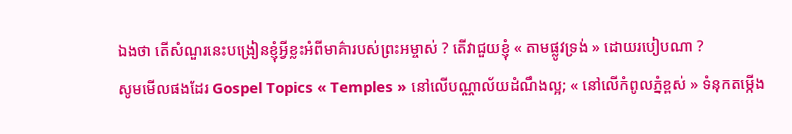ឯងថា តើសំណួរនេះបង្រៀនខ្ញុំអ្វីខ្លះអំពីមាគ៌ារបស់ព្រះអម្ចាស់ ? តើវាជួយខ្ញុំ « តាមផ្លូវទ្រង់ » ដោយរបៀបណា ?
សូមមើលផងដែរ Gospel Topics « Temples » នៅលើបណ្ណាល័យដំណឹងល្អ; « នៅលើកំពូលភ្នំខ្ពស់ » ទំនុកតម្កើង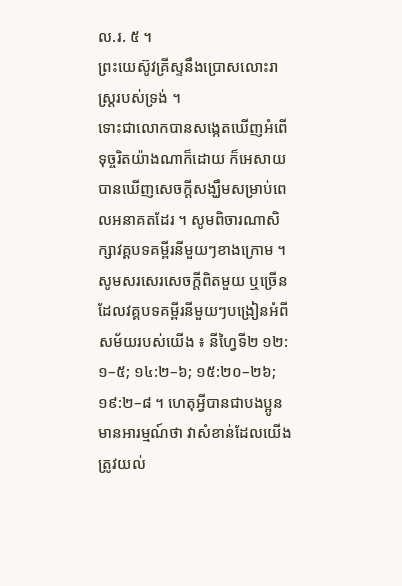ល.រ. ៥ ។
ព្រះយេស៊ូវគ្រីស្ទនឹងប្រោសលោះរាស្រ្តរបស់ទ្រង់ ។
ទោះជាលោកបានសង្កេតឃើញអំពើទុច្ចរិតយ៉ាងណាក៏ដោយ ក៏អេសាយបានឃើញសេចក្តីសង្ឃឹមសម្រាប់ពេលអនាគតដែរ ។ សូមពិចារណាសិក្សាវគ្គបទគម្ពីរនីមួយៗខាងក្រោម ។ សូមសរសេរសេចក្តីពិតមួយ ឬច្រើនដែលវគ្គបទគម្ពីរនីមួយៗបង្រៀនអំពីសម័យរបស់យើង ៖ នីហ្វៃទី២ ១២:១–៥; ១៤:២–៦; ១៥:២០–២៦; ១៩:២–៨ ។ ហេតុអ្វីបានជាបងប្អូនមានអារម្មណ៍ថា វាសំខាន់ដែលយើងត្រូវយល់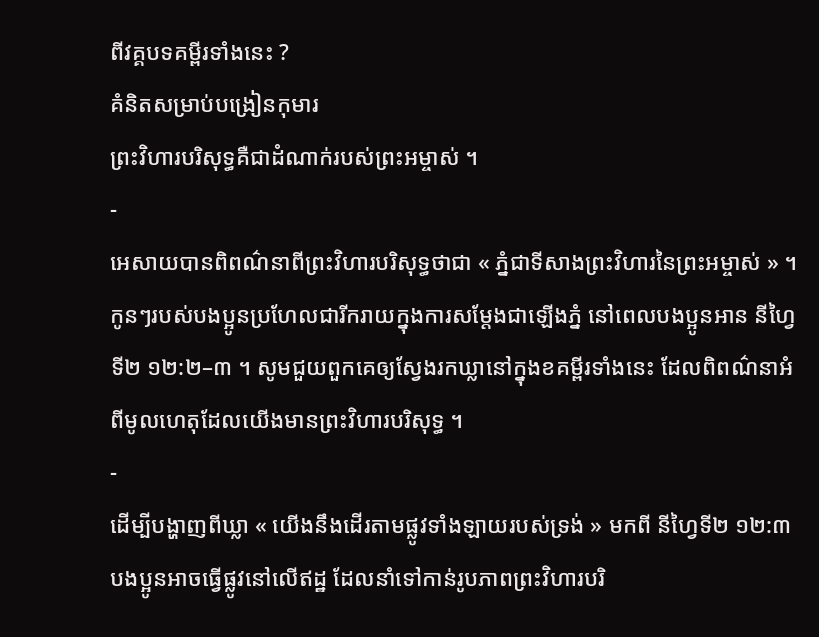ពីវគ្គបទគម្ពីរទាំងនេះ ?
គំនិតសម្រាប់បង្រៀនកុមារ
ព្រះវិហារបរិសុទ្ធគឺជាដំណាក់របស់ព្រះអម្ចាស់ ។
-
អេសាយបានពិពណ៌នាពីព្រះវិហារបរិសុទ្ធថាជា « ភ្នំជាទីសាងព្រះវិហារនៃព្រះអម្ចាស់ » ។ កូនៗរបស់បងប្អូនប្រហែលជារីករាយក្នុងការសម្តែងជាឡើងភ្នំ នៅពេលបងប្អូនអាន នីហ្វៃទី២ ១២:២–៣ ។ សូមជួយពួកគេឲ្យស្វែងរកឃ្លានៅក្នុងខគម្ពីរទាំងនេះ ដែលពិពណ៌នាអំពីមូលហេតុដែលយើងមានព្រះវិហារបរិសុទ្ធ ។
-
ដើម្បីបង្ហាញពីឃ្លា « យើងនឹងដើរតាមផ្លូវទាំងឡាយរបស់ទ្រង់ » មកពី នីហ្វៃទី២ ១២:៣ បងប្អូនអាចធ្វើផ្លូវនៅលើឥដ្ឋ ដែលនាំទៅកាន់រូបភាពព្រះវិហារបរិ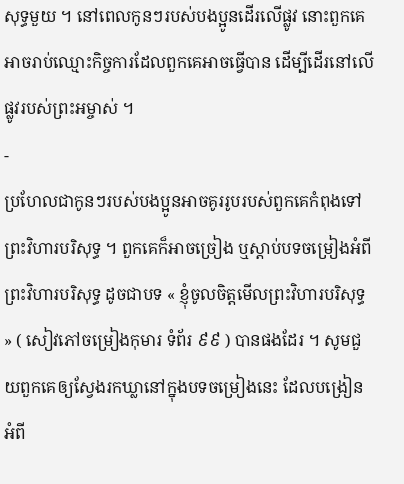សុទ្ធមួយ ។ នៅពេលកូនៗរបស់បងប្អូនដើរលើផ្លូវ នោះពួកគេអាចរាប់ឈ្មោះកិច្ចការដែលពួកគេអាចធ្វើបាន ដើម្បីដើរនៅលើផ្លូវរបស់ព្រះអម្ចាស់ ។
-
ប្រហែលជាកូនៗរបស់បងប្អូនអាចគូររូបរបស់ពួកគេកំពុងទៅព្រះវិហារបរិសុទ្ធ ។ ពួកគេក៏អាចច្រៀង ឬស្ដាប់បទចម្រៀងអំពីព្រះវិហារបរិសុទ្ធ ដូចជាបទ « ខ្ញុំចូលចិត្តមើលព្រះវិហារបរិសុទ្ធ » ( សៀវភៅចម្រៀងកុមារ ទំព័រ ៩៩ ) បានផងដែរ ។ សូមជួយពួកគេឲ្យស្វែងរកឃ្លានៅក្នុងបទចម្រៀងនេះ ដែលបង្រៀនអំពី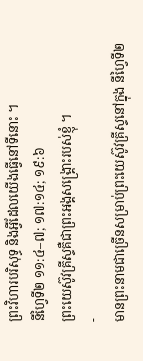ព្រះវិហារបរិសុទ្ធ និងអ្វីដែលយើងធ្វើនៅទីនោះ ។
នីហ្វៃទី២ ១១:៤–៧; ១៧:១៤; ១៩:៦
ព្រះយេស៊ូវគ្រីស្ទគឺជាព្រះអង្គសង្រ្គោះរបស់ខ្ញុំ ។
-
មានព្រះនាមជាច្រើនសម្រាប់ព្រះយេស៊ូវគ្រីស្ទនៅក្នុង នីហ្វៃទី២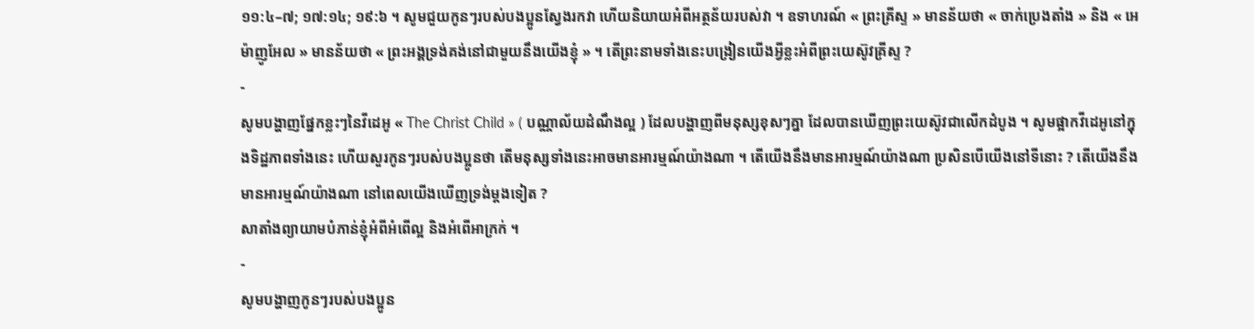១១:៤–៧; ១៧:១៤; ១៩:៦ ។ សូមជួយកូនៗរបស់បងប្អូនស្វែងរកវា ហើយនិយាយអំពីអត្ថន័យរបស់វា ។ ឧទាហរណ៍ « ព្រះគ្រីស្ទ » មានន័យថា « ចាក់ប្រេងតាំង » និង « អេម៉ាញូអែល » មានន័យថា « ព្រះអង្គទ្រង់គង់នៅជាមួយនឹងយើងខ្ញុំ » ។ តើព្រះនាមទាំងនេះបង្រៀនយើងអ្វីខ្លះអំពីព្រះយេស៊ូវគ្រីស្ទ ?
-
សូមបង្ហាញផ្នែកខ្លះៗនៃវីដេអូ « The Christ Child » ( បណ្ណាល័យដំណឹងល្អ ) ដែលបង្ហាញពីមនុស្សខុសៗគ្នា ដែលបានឃើញព្រះយេស៊ូវជាលើកដំបូង ។ សូមផ្អាកវីដេអូនៅក្នុងទិដ្ឋភាពទាំងនេះ ហើយសួរកូនៗរបស់បងប្អូនថា តើមនុស្សទាំងនេះអាចមានអារម្មណ៍យ៉ាងណា ។ តើយើងនឹងមានអារម្មណ៍យ៉ាងណា ប្រសិនបើយើងនៅទីនោះ ? តើយើងនឹងមានអារម្មណ៍យ៉ាងណា នៅពេលយើងឃើញទ្រង់ម្តងទៀត ?
សាតាំងព្យាយាមបំភាន់ខ្ញុំអំពីអំពើល្អ និងអំពើអាក្រក់ ។
-
សូមបង្ហាញកូនៗរបស់បងប្អូន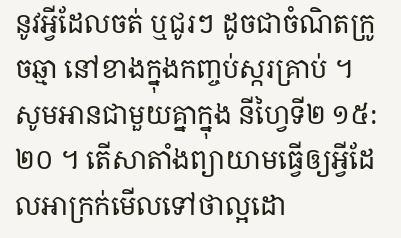នូវអ្វីដែលចត់ ឬជូរៗ ដូចជាចំណិតក្រូចឆ្មា នៅខាងក្នុងកញ្ចប់ស្ករគ្រាប់ ។ សូមអានជាមួយគ្នាក្នុង នីហ្វៃទី២ ១៥:២០ ។ តើសាតាំងព្យាយាមធ្វើឲ្យអ្វីដែលអាក្រក់មើលទៅថាល្អដោ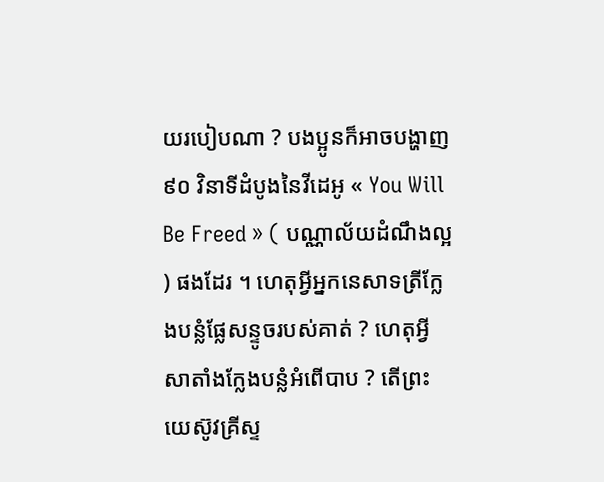យរបៀបណា ? បងប្អូនក៏អាចបង្ហាញ ៩០ វិនាទីដំបូងនៃវីដេអូ « You Will Be Freed » ( បណ្ណាល័យដំណឹងល្អ ) ផងដែរ ។ ហេតុអ្វីអ្នកនេសាទត្រីក្លែងបន្លំផ្លែសន្ទូចរបស់គាត់ ? ហេតុអ្វីសាតាំងក្លែងបន្លំអំពើបាប ? តើព្រះយេស៊ូវគ្រីស្ទ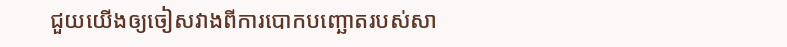ជួយយើងឲ្យចៀសវាងពីការបោកបញ្ឆោតរបស់សា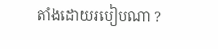តាំងដោយរបៀបណា ?